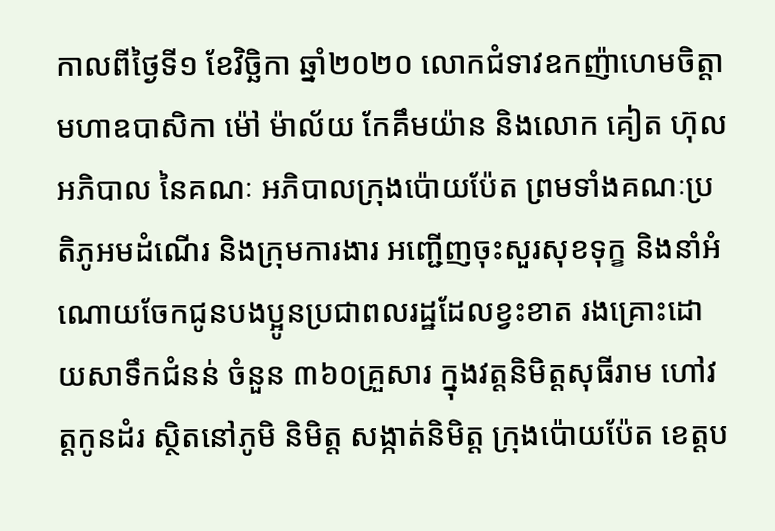កាលពីថ្ងៃទី១ ខែវិច្ឆិកា ឆ្នាំ២០២០ លោកជំទាវឧកញ៉ាហេមចិត្តាមហាឧបាសិកា ម៉ៅ ម៉ាល័យ កែគឹមយ៉ាន និងលោក គៀត ហ៊ុល អភិបាល នៃគណៈ អភិបាលក្រុងប៉ោយប៉ែត ព្រមទាំងគណៈប្រតិភូអមដំណើរ និងក្រុមការងារ អញ្ជើញចុះសួរសុខទុក្ខ និងនាំអំណោយចែកជូនបងប្អូនប្រជាពលរដ្ឋដែលខ្វះខាត រងគ្រោះដោយសាទឹកជំនន់ ចំនួន ៣៦០គ្រួសារ ក្នុងវត្តនិមិត្តសុធីរាម ហៅវត្តកូនដំរ ស្ថិតនៅភូមិ និមិត្ត សង្កាត់និមិត្ត ក្រុងប៉ោយប៉ែត ខេត្តប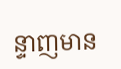ន្ទាញមាន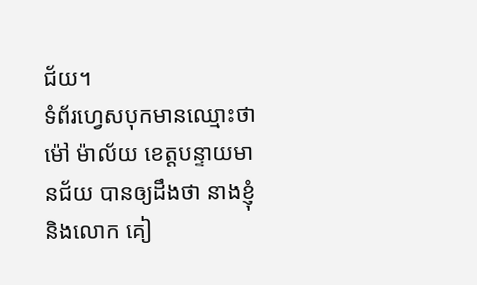ជ័យ។
ទំព័រហ្វេសបុកមានឈ្មោះថា ម៉ៅ ម៉ាល័យ ខេត្តបន្ទាយមានជ័យ បានឲ្យដឹងថា នាងខ្ញុំ និងលោក គៀ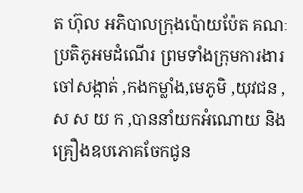ត ហ៊ុល អភិបាលក្រុងប៉ោយប៉ែត គណៈប្រតិភូអមដំណើរ ព្រមទាំងក្រុមការងារ ចៅសង្កាត់ ,កងកម្លាំង,មេភូមិ ,យុវជន ,ស ស យ ក ,បាននាំយកអំណោយ និងគ្រឿងឧបភោគចែកជូន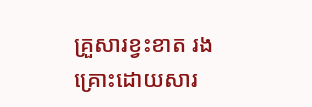គ្រួសារខ្វះខាត រងគ្រោះដោយសារ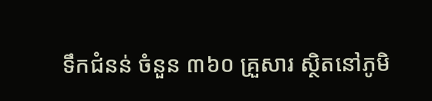ទឹកជំនន់ ចំនួន ៣៦០ គ្រួសារ ស្ថិតនៅភូមិ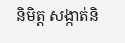និមិត្ត សង្កាត់និ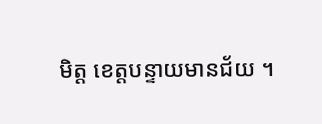មិត្ត ខេត្តបន្ទាយមានជ័យ ។